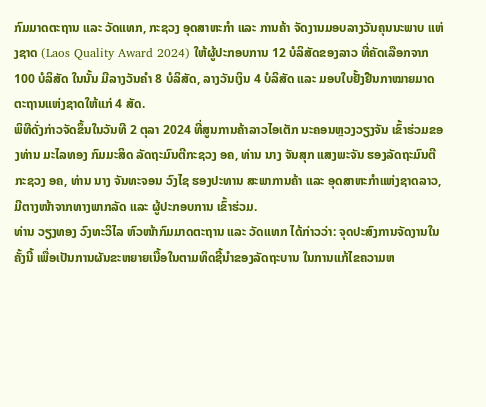ກົມມາດຕະຖານ ແລະ ວັດແທກ, ກະຊວງ ອຸດສາຫະກໍາ ແລະ ການຄ້າ ຈັດງານມອບລາງວັນຄຸນນະພາບ ແຫ່ງຊາດ (Laos Quality Award 2024) ໃຫ້ຜູ້ປະກອບການ 12 ບໍລິສັດຂອງລາວ ທີ່ຄັດເລືອກຈາກ 100 ບໍລິສັດ ໃນນັ້ນ ມີລາງວັນຄໍາ 8 ບໍລິສັດ, ລາງວັນເງິນ 4 ບໍລິສັດ ແລະ ມອບໃບຢັ້ງຢືນກາໝາຍມາດຕະຖານແຫ່ງຊາດໃຫ້ແກ່ 4 ສັດ.
ພິທີດັ່ງກ່າວຈັດຂຶ້ນໃນວັນທີ 2 ຕຸລາ 2024 ທີ່ສູນການຄ້າລາວໄອເຕັກ ນະຄອນຫຼວງວຽງຈັນ ເຂົ້າຮ່ວມຂອງທ່ານ ມະໄລທອງ ກົມມະສິດ ລັດຖະມົນຕີກະຊວງ ອຄ, ທ່ານ ນາງ ຈັນສຸກ ແສງພະຈັນ ຮອງລັດຖະມົນຕີ ກະຊວງ ອຄ, ທ່ານ ນາງ ຈັນທະຈອນ ວົງໄຊ ຮອງປະທານ ສະພາການຄ້າ ແລະ ອຸດສາຫະກໍາແຫ່ງຊາດລາວ, ມີຕາງໜ້າຈາກທາງພາກລັດ ແລະ ຜູ້ປະກອບການ ເຂົ້າຮ່ວມ.
ທ່ານ ວຽງທອງ ວົງທະວິໄລ ຫົວໜ້າກົມມາດຕະຖານ ແລະ ວັດແທກ ໄດ້ກ່າວວ່າ: ຈຸດປະສົງການຈັດງານໃນຄັ້ງນີ້ ເພື່ອເປັນການຜັນຂະຫຍາຍເນື້ອໃນຕາມທິດຊີ້ນໍາຂອງລັດຖະບານ ໃນການແກ້ໄຂຄວາມຫ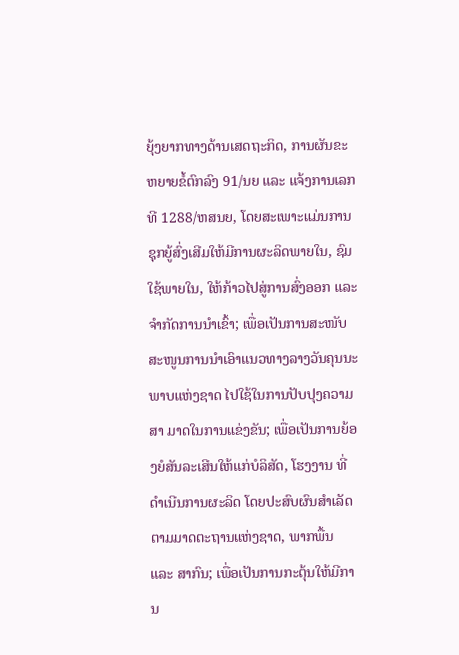ຍຸ້ງຍາກທາງດ້ານເສດຖະກິດ, ການຜັນຂະຫຍາຍຂໍ້ຕົກລົງ 91/ນຍ ແລະ ແຈ້ງການເລກທີ 1288/ຫສນຍ, ໂດຍສະເພາະແມ່ນການຊຸກຍູ້ສົ່ງເສີມໃຫ້ມີການຜະລິດພາຍໃນ, ຊົມໃຊ້ພາຍໃນ, ໃຫ້ກ້າວໄປສູ່ການສົ່ງອອກ ແລະ ຈຳກັດການນຳເຂົ້າ; ເພື່ອເປັນການສະໜັບສະໜູນການນໍາເອົາແນວທາງລາງວັນຄຸນນະພາບແຫ່ງຊາດ ໄປໃຊ້ໃນການປັບປຸງຄວາມສາ ມາດໃນການແຂ່ງຂັນ; ເພື່ອເປັນການຍ້ອງຍໍສັນລະເສີນໃຫ້ແກ່ບໍລິສັດ, ໂຮງງານ ທີ່ດຳເນີນການຜະລິດ ໂດຍປະສົບຜົນສຳເລັດຕາມມາດຕະຖານແຫ່ງຊາດ, ພາກພື້ນ ແລະ ສາກົນ; ເພື່ອເປັນການກະຕຸ້ນໃຫ້ມີການ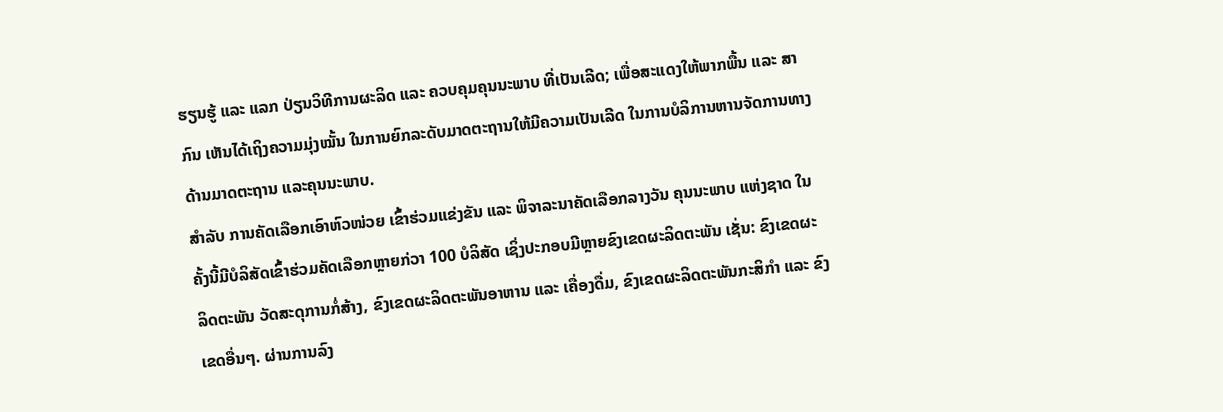ຮຽນຮູ້ ແລະ ແລກ ປ່ຽນວິທີການຜະລິດ ແລະ ຄວບຄຸມຄຸນນະພາບ ທີ່ເປັນເລີດ; ເພື່ອສະແດງໃຫ້ພາກພື້ນ ແລະ ສາກົນ ເຫັນໄດ້ເຖິງຄວາມມຸ່ງໝັ້ນ ໃນການຍົກລະດັບມາດຕະຖານໃຫ້ມີຄວາມເປັນເລີດ ໃນການບໍລິການຫານຈັດການທາງດ້ານມາດຕະຖານ ແລະຄຸນນະພາບ.
ສໍາລັບ ການຄັດເລືອກເອົາຫົວໜ່ວຍ ເຂົ້າຮ່ວມແຂ່ງຂັນ ແລະ ພິຈາລະນາຄັດເລືອກລາງວັນ ຄຸນນະພາບ ແຫ່ງຊາດ ໃນຄັ້ງນີ້ມີບໍລິສັດເຂົ້າຮ່ວມຄັດເລືອກຫຼາຍກ່ວາ 100 ບໍລິສັດ ເຊິ່ງປະກອບມີຫຼາຍຂົງເຂດຜະລິດຕະພັນ ເຊັ່ນ: ຂົງເຂດຜະລິດຕະພັນ ວັດສະດຸການກໍ່ສ້າງ, ຂົງເຂດຜະລິດຕະພັນອາຫານ ແລະ ເຄື່ອງດື່ມ, ຂົງເຂດຜະລິດຕະພັນກະສິກຳ ແລະ ຂົງເຂດອື່ນໆ. ຜ່ານການລົງ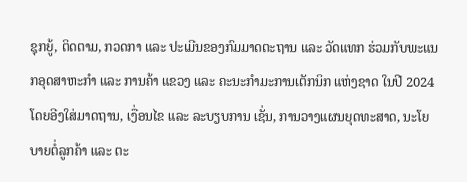ຊຸກຍູ້, ຕິດຕາມ, ກວດກາ ແລະ ປະເມີນຂອງກົມມາດຕະຖານ ແລະ ວັດແທກ ຮ່ວມກັບພະແນກອຸດສາຫະກໍາ ແລະ ການຄ້າ ແຂວງ ແລະ ຄະນະກຳມະການເຕັກນິກ ແຫ່ງຊາດ ໃນປີ 2024 ໂດຍອີງໃສ່ມາດຖານ, ເງື່ອນໄຂ ແລະ ລະບຽບການ ເຊັ່ນ, ການວາງແຜນຍຸດທະສາດ, ນະໂຍບາຍຕໍ່ລູກຄ້າ ແລະ ຕະ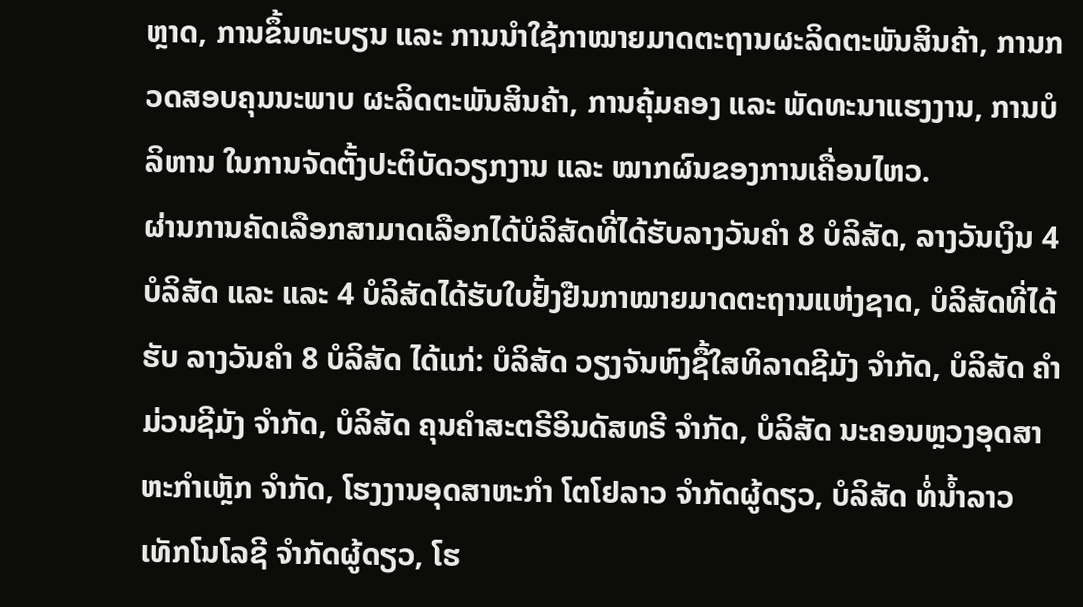ຫຼາດ, ການຂຶ້ນທະບຽນ ແລະ ການນໍາໃຊ້ກາໝາຍມາດຕະຖານຜະລິດຕະພັນສິນຄ້າ, ການກວດສອບຄຸນນະພາບ ຜະລິດຕະພັນສິນຄ້າ, ການຄຸ້ມຄອງ ແລະ ພັດທະນາແຮງງານ, ການບໍລິຫານ ໃນການຈັດຕັ້ງປະຕິບັດວຽກງານ ແລະ ໝາກຜົນຂອງການເຄື່ອນໄຫວ.
ຜ່ານການຄັດເລືອກສາມາດເລືອກໄດ້ບໍລິສັດທີ່ໄດ້ຮັບລາງວັນຄຳ 8 ບໍລິສັດ, ລາງວັນເງິນ 4 ບໍລິສັດ ແລະ ແລະ 4 ບໍລິສັດໄດ້ຮັບໃບຢັ້ງຢືນກາໝາຍມາດຕະຖານແຫ່ງຊາດ, ບໍລິສັດທີ່ໄດ້ຮັບ ລາງວັນຄຳ 8 ບໍລິສັດ ໄດ້ແກ່: ບໍລິສັດ ວຽງຈັນຫົງຊື້ໃສທິລາດຊີມັງ ຈຳກັດ, ບໍລິສັດ ຄຳມ່ວນຊີມັງ ຈຳກັດ, ບໍລິສັດ ຄຸນຄຳສະຕຣີອິນດັສທຣີ ຈຳກັດ, ບໍລິສັດ ນະຄອນຫຼວງອຸດສາຫະກຳເຫຼັກ ຈຳກັດ, ໂຮງງານອຸດສາຫະກຳ ໂຕໂຢລາວ ຈໍາກັດຜູ້ດຽວ, ບໍລິສັດ ທໍ່ນໍ້າລາວ ເທັກໂນໂລຊີ ຈຳກັດຜູ້ດຽວ, ໂຮ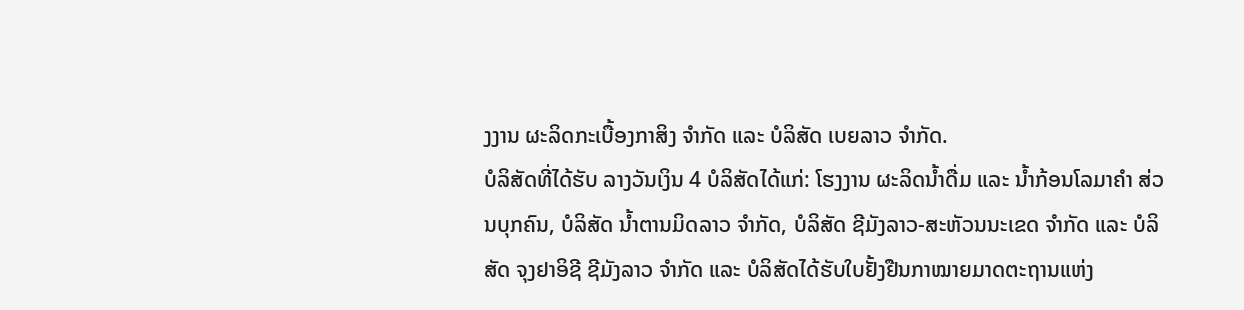ງງານ ຜະລິດກະເບື້ອງກາສິງ ຈຳກັດ ແລະ ບໍລິສັດ ເບຍລາວ ຈຳກັດ.
ບໍລິສັດທີ່ໄດ້ຮັບ ລາງວັນເງິນ 4 ບໍລິສັດໄດ້ແກ່: ໂຮງງານ ຜະລິດນໍ້າດື່ມ ແລະ ນໍ້າກ້ອນໂລມາຄຳ ສ່ວນບຸກຄົນ, ບໍລິສັດ ນໍ້າຕານມິດລາວ ຈຳກັດ, ບໍລິສັດ ຊີມັງລາວ-ສະຫັວນນະເຂດ ຈຳກັດ ແລະ ບໍລິສັດ ຈຸງຢາອິຊີ ຊີມັງລາວ ຈຳກັດ ແລະ ບໍລິສັດໄດ້ຮັບໃບຢັ້ງຢືນກາໝາຍມາດຕະຖານແຫ່ງ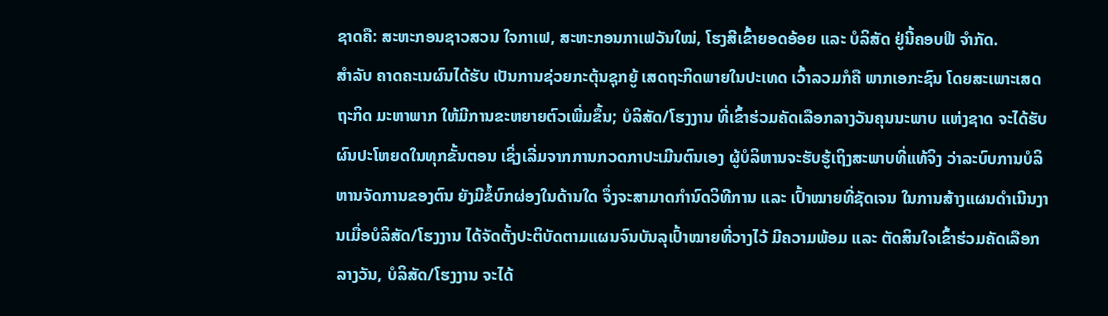ຊາດຄື: ສະຫະກອນຊາວສວນ ໃຈກາເຟ, ສະຫະກອນກາເຟວັນໃໝ່, ໂຮງສີເຂົ້າຍອດອ້ອຍ ແລະ ບໍລິສັດ ຢູ່ນີ້ຄອບຟີ ຈຳກັດ.
ສໍາລັບ ຄາດຄະເນຜົນໄດ້ຮັບ ເປັນການຊ່ວຍກະຕຸ້ນຊຸກຍູ້ ເສດຖະກິດພາຍໃນປະເທດ ເວົ້າລວມກໍຄື ພາກເອກະຊົນ ໂດຍສະເພາະເສດຖະກິດ ມະຫາພາກ ໃຫ້ມີການຂະຫຍາຍຕົວເພີ່ມຂຶ້ນ; ບໍລິສັດ/ໂຮງງານ ທີ່ເຂົ້າຮ່ວມຄັດເລືອກລາງວັນຄຸນນະພາບ ແຫ່ງຊາດ ຈະໄດ້ຮັບຜົນປະໂຫຍດໃນທຸກຂັ້ນຕອນ ເຊິ່ງເລີ່ມຈາກການກວດກາປະເມີນຕົນເອງ ຜູ້ບໍລິຫານຈະຮັບຮູ້ເຖິງສະພາບທີ່ແທ້ຈິງ ວ່າລະບົບການບໍລິຫານຈັດການຂອງຕົນ ຍັງມີຂໍ້ບົກຜ່ອງໃນດ້ານໃດ ຈຶ່ງຈະສາມາດກຳນົດວິທີການ ແລະ ເປົ້າໝາຍທີ່ຊັດເຈນ ໃນການສ້າງແຜນດຳເນີນງານເມື່ອບໍລິສັດ/ໂຮງງານ ໄດ້ຈັດຕັ້ງປະຕິບັດຕາມແຜນຈົນບັນລຸເປົ້າໝາຍທີ່ວາງໄວ້ ມີຄວາມພ້ອມ ແລະ ຕັດສິນໃຈເຂົ້າຮ່ວມຄັດເລືອກລາງວັນ, ບໍລິສັດ/ໂຮງງານ ຈະໄດ້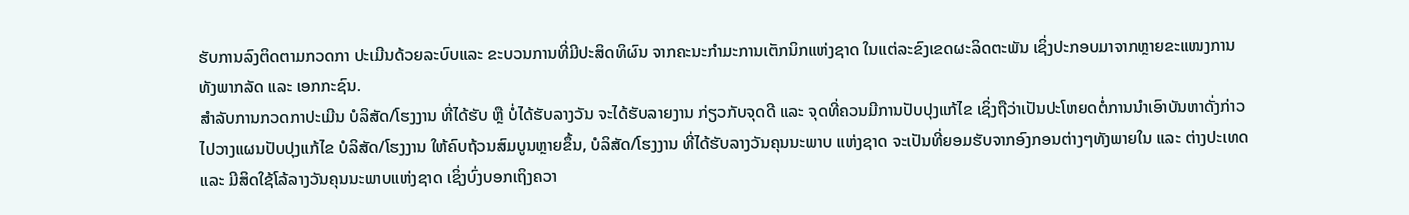ຮັບການລົງຕິດຕາມກວດກາ ປະເມີນດ້ວຍລະບົບແລະ ຂະບວນການທີ່ມີປະສິດທິຜົນ ຈາກຄະນະກຳມະການເຕັກນິກແຫ່ງຊາດ ໃນແຕ່ລະຂົງເຂດຜະລິດຕະພັນ ເຊິ່ງປະກອບມາຈາກຫຼາຍຂະແໜງການ ທັງພາກລັດ ແລະ ເອກກະຊົນ.
ສຳລັບການກວດກາປະເມີນ ບໍລິສັດ/ໂຮງງານ ທີ່ໄດ້ຮັບ ຫຼື ບໍ່ໄດ້ຮັບລາງວັນ ຈະໄດ້ຮັບລາຍງານ ກ່ຽວກັບຈຸດດີ ແລະ ຈຸດທີ່ຄວນມີການປັບປຸງແກ້ໄຂ ເຊິ່ງຖືວ່າເປັນປະໂຫຍດຕໍ່ການນຳເອົາບັນຫາດັ່ງກ່າວ ໄປວາງແຜນປັບປຸງແກ້ໄຂ ບໍລິສັດ/ໂຮງງານ ໃຫ້ຄົບຖ້ວນສົມບູນຫຼາຍຂຶ້ນ, ບໍລິສັດ/ໂຮງງານ ທີ່ໄດ້ຮັບລາງວັນຄຸນນະພາບ ແຫ່ງຊາດ ຈະເປັນທີ່ຍອມຮັບຈາກອົງກອນຕ່າງໆທັງພາຍໃນ ແລະ ຕ່າງປະເທດ ແລະ ມີສິດໃຊ້ໂລ້ລາງວັນຄຸນນະພາບແຫ່ງຊາດ ເຊິ່ງບົ່ງບອກເຖິງຄວາ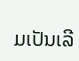ມເປັນເລີ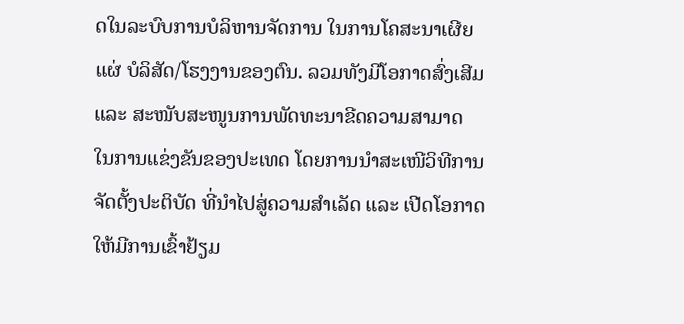ດໃນລະບົບການບໍລິຫານຈັດການ ໃນການໂຄສະນາເຜີຍແຜ່ ບໍລິສັດ/ໂຮງງານຂອງຕົນ. ລວມທັງມີໂອກາດສົ່ງເສີມ ແລະ ສະໜັບສະໜູນການພັດທະນາຂີດຄວາມສາມາດ ໃນການແຂ່ງຂັນຂອງປະເທດ ໂດຍການນໍາສະເໜີວິທີການຈັດຕັ້ງປະຕິບັດ ທີ່ນໍາໄປສູ່ຄວາມສໍາເລັດ ແລະ ເປີດໂອກາດ ໃຫ້ມີການເຂົ້າຢ້ຽມ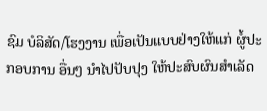ຊົມ ບໍລິສັດ/ໂຮງງານ ເພື່ອເປັນແບບຢ່າງໃຫ້ແກ່ ຜູ້ໍປະກອບການ ອື່ນໆ ນຳໄປປັບປຸງ ໃຫ້ປະສົບຜົນສຳເລັດ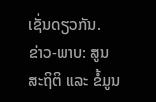ເຊັ່ນດຽວກັນ.
ຂ່າວ-ພາບ: ສູນສະຖິຕິ ແລະ ຂໍ້ມູນ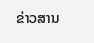ຂ່າວສານ